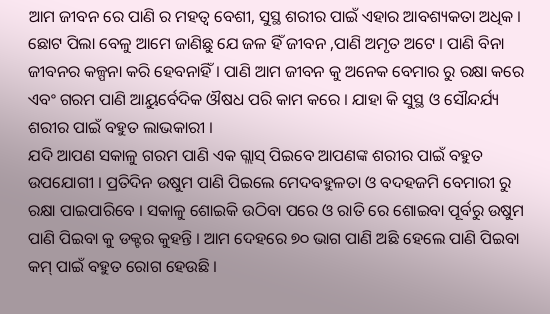ଆମ ଜୀବନ ରେ ପାଣି ର ମହତ୍ୱ ବେଶୀ, ସୁସ୍ଥ ଶରୀର ପାଇଁ ଏହାର ଆବଶ୍ୟକତା ଅଧିକ । ଛୋଟ ପିଲା ବେଳୁ ଆମେ ଜାଣିଛୁ ଯେ ଜଳ ହିଁ ଜୀବନ ,ପାଣି ଅମୃତ ଅଟେ । ପାଣି ବିନା ଜୀବନର କଳ୍ପନା କରି ହେବନାହିଁ । ପାଣି ଆମ ଜୀବନ କୁ ଅନେକ ବେମାର ରୁ ରକ୍ଷା କରେ ଏବଂ ଗରମ ପାଣି ଆୟୁର୍ବେଦିକ ଔଷଧ ପରି କାମ କରେ । ଯାହା କି ସୁସ୍ଥ ଓ ସୌନ୍ଦର୍ଯ୍ୟ ଶରୀର ପାଇଁ ବହୁତ ଲାଭକାରୀ ।
ଯଦି ଆପଣ ସକାଳୁ ଗରମ ପାଣି ଏକ ଗ୍ଲାସ୍ ପିଇବେ ଆପଣଙ୍କ ଶରୀର ପାଇଁ ବହୁତ ଉପଯୋଗୀ । ପ୍ରତିଦିନ ଉଷୁମ ପାଣି ପିଇଲେ ମେଦବହୁଳତା ଓ ବଦହଜମି ବେମାରୀ ରୁ ରକ୍ଷା ପାଇପାରିବେ । ସକାଳୁ ଶୋଇକି ଉଠିବା ପରେ ଓ ରାତି ରେ ଶୋଇବା ପୂର୍ବରୁ ଉଷୁମ ପାଣି ପିଇବା କୁ ଡକ୍ଟର କୁହନ୍ତି । ଆମ ଦେହରେ ୭୦ ଭାଗ ପାଣି ଅଛି ହେଲେ ପାଣି ପିଇବା କମ୍ ପାଇଁ ବହୁତ ରୋଗ ହେଉଛି ।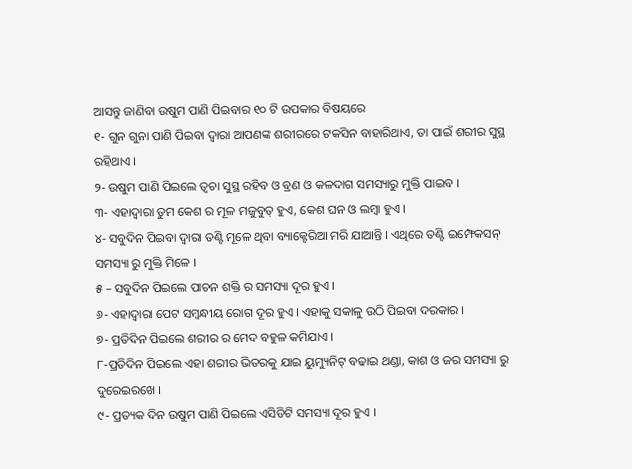ଆସନ୍ତୁ ଜାଣିବା ଉଷୁମ ପାଣି ପିଇବାର ୧୦ ଟି ଉପକାର ବିଷୟରେ
୧- ଗୁନ ଗୁନା ପାଣି ପିଇବା ଦ୍ଵାରା ଆପଣଙ୍କ ଶରୀରରେ ଟକସିନ ବାହାରିଥାଏ, ତା ପାଇଁ ଶରୀର ସୁସ୍ଥ ରହିଥାଏ ।
୨- ଉଷୁମ ପାଣି ପିଇଲେ ତ୍ୱଚା ସୁସ୍ଥ ରହିବ ଓ ବ୍ରଣ ଓ କଳଦାଗ ସମସ୍ୟାରୁ ମୁକ୍ତି ପାଇବ ।
୩- ଏହାଦ୍ବାରା ତୁମ କେଶ ର ମୂଳ ମଜୁବୁତ୍ ହୁଏ, କେଶ ଘନ ଓ ଲମ୍ବା ହୁଏ ।
୪- ସବୁଦିନ ପିଇବା ଦ୍ଵାରା ତଣ୍ଟି ମୂଳେ ଥିବା ବ୍ୟାକ୍ଟେରିଆ ମରି ଯାଆନ୍ତି । ଏଥିରେ ତଣ୍ଟି ଇମ୍ଫେକସନ୍ ସମସ୍ୟା ରୁ ମୁକ୍ତି ମିଳେ ।
୫ – ସବୁଦିନ ପିଇଲେ ପାଚନ ଶକ୍ତି ର ସମସ୍ୟା ଦୂର ହୁଏ ।
୬- ଏହାଦ୍ବାରା ପେଟ ସମ୍ବନ୍ଧୀୟ ରୋଗ ଦୂର ହୁଏ । ଏହାକୁ ସକାଳୁ ଉଠି ପିଇବା ଦରକାର ।
୭- ପ୍ରତିଦିନ ପିଇଲେ ଶରୀର ର ମେଦ ବହୁଳ କମିଯାଏ ।
୮-ପ୍ରତିଦିନ ପିଇଲେ ଏହା ଶରୀର ଭିତରକୁ ଯାଇ ୟୁମ୍ୟୁନିଟ୍ ବଢାଇ ଥଣ୍ଡା, କାଶ ଓ ଜର ସମସ୍ୟା ରୁ ଦୁରେଇରଖେ ।
୯- ପ୍ରତ୍ୟକ ଦିନ ଉଷୁମ ପାଣି ପିଇଲେ ଏସିଡିଟି ସମସ୍ୟା ଦୂର ହୁଏ ।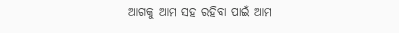ଆଗକୁ ଆମ ସହ ରହିବା ପାଇଁ ଆମ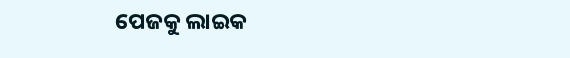ପେଜକୁ ଲାଇକ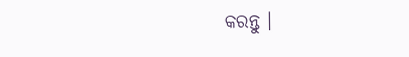କରନ୍ତୁ ।